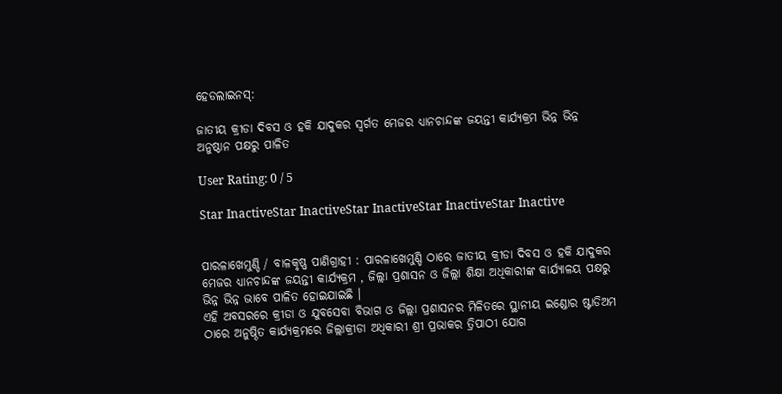ହେଡଲାଇନସ୍:

ଜାତୀୟ କ୍ରୀଡା ଦିବସ ଓ ହକି ଯାଦୁକର ସ୍ବର୍ଗତ ମେଜର ଧ୍ୟାନଚାନ୍ଦଙ୍କ ଜୟନ୍ତୀ କାର୍ଯ୍ୟକ୍ରମ ଭିନ୍ନ ଭିନ୍ନ ଅନୁଷ୍ଠାନ ପକ୍ଷରୁ ପାଳିତ

User Rating: 0 / 5

Star InactiveStar InactiveStar InactiveStar InactiveStar Inactive


ପାରଳାଖେମୁଣ୍ଡି / ବାଳକୃଷ୍ଣ ପାଣିଗ୍ରାହୀ : ପାରଳାଖେମୁଣ୍ଡି ଠାରେ ଜାତୀୟ କ୍ରୀଡା ଦିବସ ଓ ହକି ଯାଦୁକର ମେଜର ଧ୍ୟାନଚାନ୍ଦଙ୍କ ଜୟନ୍ତୀ କାର୍ଯ୍ୟକ୍ରମ , ଜିଲ୍ଲା ପ୍ରଶାସନ ଓ ଜିଲ୍ଲା ଶିକ୍ଷା ଅଧିକାରୀଙ୍କ କାର୍ଯ୍ୟାଳୟ ପକ୍ଷରୁ ଭିନ୍ନ ଭିନ୍ନ ଭାବେ ପାଳିତ ହୋଇଯାଇଛି ।
ଏହି ଅବସରରେ କ୍ରୀଡା ଓ ଯୁବସେବା ବିଭାଗ ଓ ଜିଲ୍ଲା ପ୍ରଶାସନର ମିଳିତରେ ସ୍ଥାନୀୟ ଇଣ୍ଡୋର ଷ୍ଟାଡିଅମ ଠାରେ ଅନୁଷ୍ଠିତ କାର୍ଯ୍ୟକ୍ରମରେ ଜିଲ୍ଲାକ୍ରୀଡା ଅଧିକାରୀ ଶ୍ରୀ ପ୍ରଭାକର ତ୍ରିପାଠୀ ଯୋଗ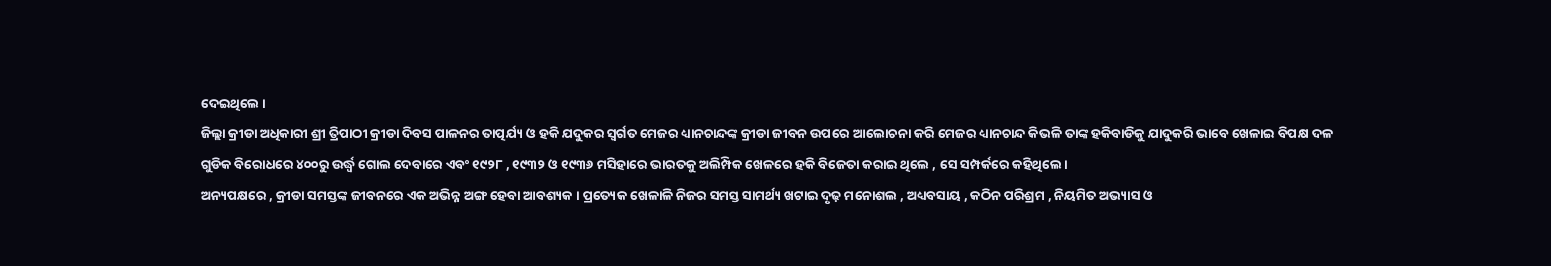ଦେଇଥିଲେ ।
ଜିଲ୍ଲା କ୍ରୀଡା ଅଧିକାରୀ ଶ୍ରୀ ତ୍ରିପାଠୀ କ୍ରୀଡା ଦିବସ ପାଳନର ତାତ୍ପର୍ଯ୍ୟ ଓ ହକି ଯଦୁକର ସ୍ବର୍ଗତ ମେଜର ଧ୍ୟାନଚାନ୍ଦଙ୍କ କ୍ରୀଡା ଜୀବନ ଉପରେ ଆଲୋଚନା କରି ମେଜର ଧ୍ୟାନଚାନ୍ଦ କିଭଳି ତାଙ୍କ ହକିବାଡିକୁ ଯାଦୁକରି ଭାବେ ଖେଳାଇ ବିପକ୍ଷ ଦଳ ଗୁଡିକ ବିରୋଧରେ ୪୦୦ରୁ ଉର୍ଦ୍ଧ୍ବ ଗୋଲ ଦେବାରେ ଏବଂ ୧୯୨୮ , ୧୯୩୨ ଓ ୧୯୩୬ ମସିହାରେ ଭାରତକୁ ଅଲିମ୍ପିକ ଖେଳରେ ହକି ବିଜେତା କରାଇ ଥିଲେ , ସେ ସମ୍ପର୍କରେ କହିଥିଲେ।
ଅନ୍ୟପକ୍ଷରେ , କ୍ରୀଡା ସମସ୍ତଙ୍କ ଜୀବନରେ ଏକ ଅଭିନ୍ନ ଅଙ୍ଗ ହେବା ଆବଶ୍ୟକ । ପ୍ରତ୍ୟେକ ଖେଳାଳି ନିଜର ସମସ୍ତ ସାମର୍ଥ୍ୟ ଖଟାଇ ଦୃଢ଼ ମନୋଶଲ , ଅଧ୍ୟବସାୟ , କଠିନ ପରିଶ୍ରମ , ନିୟମିତ ଅଭ୍ୟାସ ଓ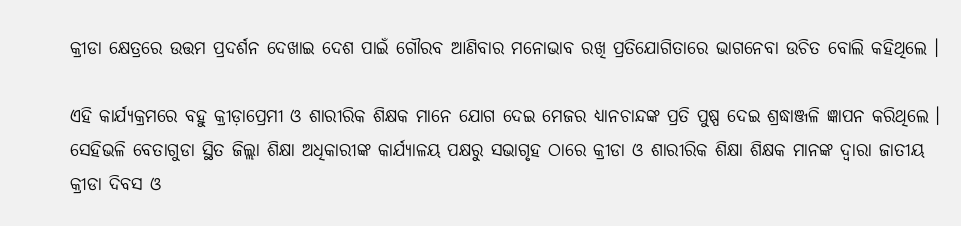କ୍ରୀଡା କ୍ଷେତ୍ରରେ ଉତ୍ତମ ପ୍ରଦର୍ଶନ ଦେଖାଇ ଦେଶ ପାଇଁ ଗୌରବ ଆଣିବାର ମନୋଭାବ ରଖି ପ୍ରତିଯୋଗିତାରେ ଭାଗନେବା ଉଚିତ ବୋଲି କହିଥିଲେ ।

ଏହି କାର୍ଯ୍ୟକ୍ରମରେ ବହୁ କ୍ରୀଡ଼ାପ୍ରେମୀ ଓ ଶାରୀରିକ ଶିକ୍ଷକ ମାନେ ଯୋଗ ଦେଇ ମେଜର ଧ୍ୟାନଚାନ୍ଦଙ୍କ ପ୍ରତି ପୁଷ୍ପ ଦେଇ ଶ୍ରଦ୍ଧାଞ୍ଜଳି ଜ୍ଞାପନ କରିଥିଲେ ।
ସେହିଭଳି ବେତାଗୁଡା ସ୍ଥିତ ଜିଲ୍ଲା ଶିକ୍ଷା ଅଧିକାରୀଙ୍କ କାର୍ଯ୍ୟାଳୟ ପକ୍ଷରୁ ସଭାଗୃହ ଠାରେ କ୍ରୀଡା ଓ ଶାରୀରିକ ଶିକ୍ଷା ଶିକ୍ଷକ ମାନଙ୍କ ଦ୍ୱାରା ଜାତୀୟ କ୍ରୀଡା ଦିବସ ଓ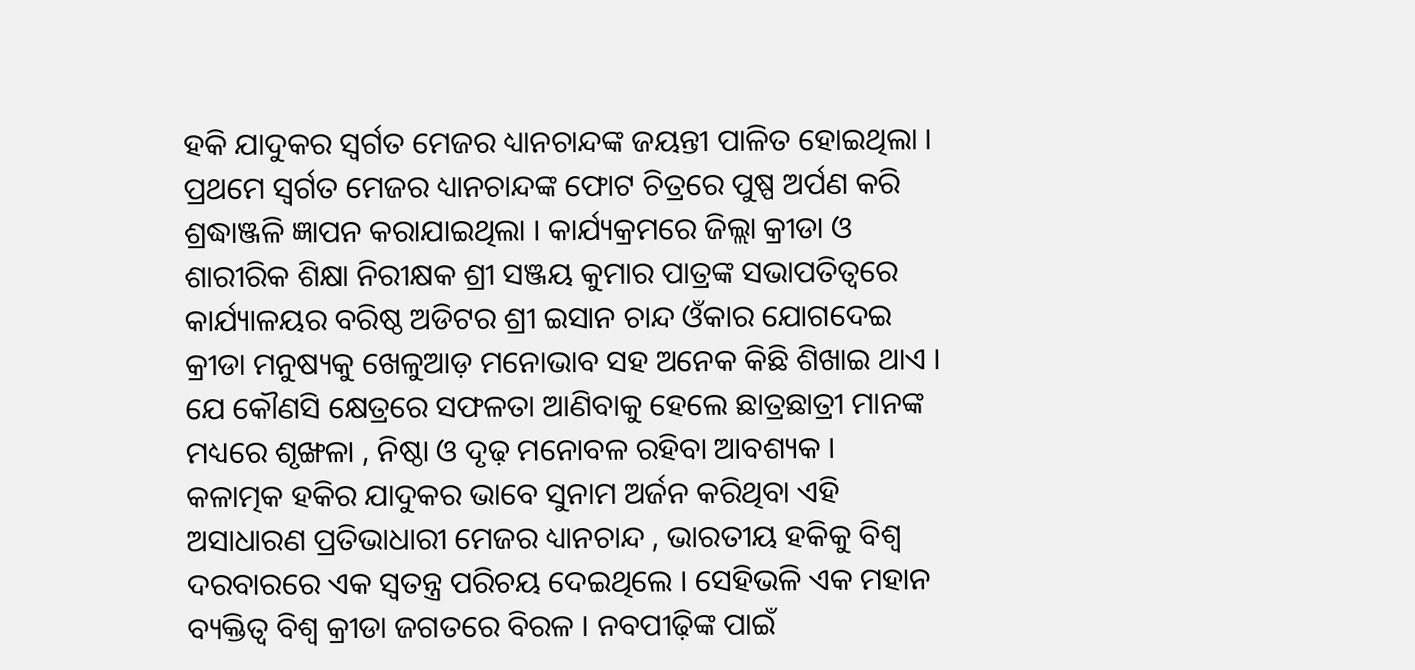ହକି ଯାଦୁକର ସ୍ବର୍ଗତ ମେଜର ଧ୍ୟାନଚାନ୍ଦଙ୍କ ଜୟନ୍ତୀ ପାଳିତ ହୋଇଥିଲା ।
ପ୍ରଥମେ ସ୍ବର୍ଗତ ମେଜର ଧ୍ୟାନଚାନ୍ଦଙ୍କ ଫୋଟ ଚିତ୍ରରେ ପୁଷ୍ପ ଅର୍ପଣ କରି ଶ୍ରଦ୍ଧାଞ୍ଜଳି ଜ୍ଞାପନ କରାଯାଇଥିଲା । କାର୍ଯ୍ୟକ୍ରମରେ ଜିଲ୍ଲା କ୍ରୀଡା ଓ ଶାରୀରିକ ଶିକ୍ଷା ନିରୀକ୍ଷକ ଶ୍ରୀ ସଞ୍ଜୟ କୁମାର ପାତ୍ରଙ୍କ ସଭାପତିତ୍ୱରେ କାର୍ଯ୍ୟାଳୟର ବରିଷ୍ଠ ଅଡିଟର ଶ୍ରୀ ଇସାନ ଚାନ୍ଦ ଓଁକାର ଯୋଗଦେଇ କ୍ରୀଡା ମନୁଷ୍ୟକୁ ଖେଳୁଆଡ଼ ମନୋଭାବ ସହ ଅନେକ କିଛି ଶିଖାଇ ଥାଏ । ଯେ କୌଣସି କ୍ଷେତ୍ରରେ ସଫଳତା ଆଣିବାକୁ ହେଲେ ଛାତ୍ରଛାତ୍ରୀ ମାନଙ୍କ ମଧ୍ୟରେ ଶୃଙ୍ଖଳା , ନିଷ୍ଠା ଓ ଦୃଢ଼ ମନୋବଳ ରହିବା ଆବଶ୍ୟକ ।
କଳାତ୍ମକ ହକିର ଯାଦୁକର ଭାବେ ସୁନାମ ଅର୍ଜନ କରିଥିବା ଏହି ଅସାଧାରଣ ପ୍ରତିଭାଧାରୀ ମେଜର ଧ୍ୟାନଚାନ୍ଦ , ଭାରତୀୟ ହକିକୁ ବିଶ୍ୱ ଦରବାରରେ ଏକ ସ୍ୱତନ୍ତ୍ର ପରିଚୟ ଦେଇଥିଲେ । ସେହିଭଳି ଏକ ମହାନ ବ୍ୟକ୍ତିତ୍ୱ ବିଶ୍ୱ କ୍ରୀଡା ଜଗତରେ ବିରଳ । ନବପୀଢ଼ିଙ୍କ ପାଇଁ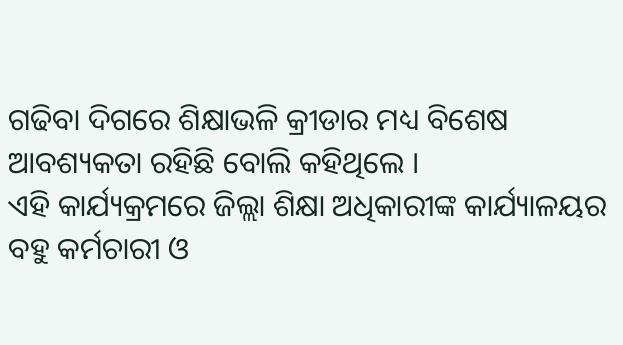ଗଢିବା ଦିଗରେ ଶିକ୍ଷାଭଳି କ୍ରୀଡାର ମଧ୍ୟ ବିଶେଷ ଆବଶ୍ୟକତା ରହିଛି ବୋଲି କହିଥିଲେ ।
ଏହି କାର୍ଯ୍ୟକ୍ରମରେ ଜିଲ୍ଲା ଶିକ୍ଷା ଅଧିକାରୀଙ୍କ କାର୍ଯ୍ୟାଳୟର ବହୁ କର୍ମଚାରୀ ଓ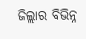ଜିଲ୍ଲାର ବିଭିନ୍ନ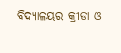ବିଦ୍ୟାଳୟର କ୍ରୀଡା ଓ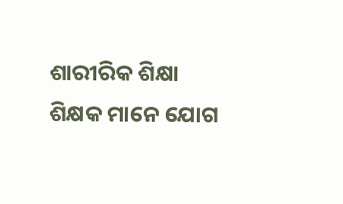ଶାରୀରିକ ଶିକ୍ଷା ଶିକ୍ଷକ ମାନେ ଯୋଗ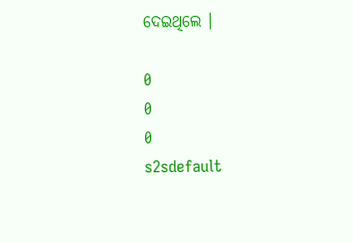ଦେଇଥିଲେ ।

0
0
0
s2sdefault